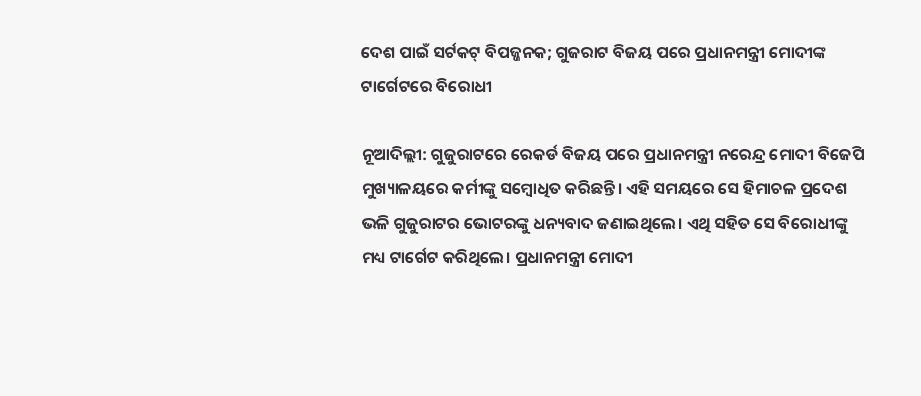ଦେଶ ପାଇଁ ସର୍ଟକଟ୍ ବିପଜ୍ଜନକ; ଗୁଜରାଟ ବିଜୟ ପରେ ପ୍ରଧାନମନ୍ତ୍ରୀ ମୋଦୀଙ୍କ ଟାର୍ଗେଟରେ ବିରୋଧୀ

ନୂଆଦିଲ୍ଲୀ: ଗୁଜୁରାଟରେ ରେକର୍ଡ ବିଜୟ ପରେ ପ୍ରଧାନମନ୍ତ୍ରୀ ନରେନ୍ଦ୍ର ମୋଦୀ ବିଜେପି ମୁଖ୍ୟାଳୟରେ କର୍ମୀଙ୍କୁ ସମ୍ବୋଧିତ କରିଛନ୍ତି। ଏହି ସମୟରେ ସେ ହିମାଚଳ ପ୍ରଦେଶ ଭଳି ଗୁଜୁରାଟର ଭୋଟରଙ୍କୁ ଧନ୍ୟବାଦ ଜଣାଇଥିଲେ। ଏଥି ସହିତ ସେ ବିରୋଧୀଙ୍କୁ ମଧ୍ୟ ଟାର୍ଗେଟ କରିଥିଲେ। ପ୍ରଧାନମନ୍ତ୍ରୀ ମୋଦୀ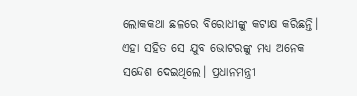ଲୋକକଥା ଛଳରେ ବିରୋଧୀଙ୍କୁ କଟାକ୍ଷ କରିଛନ୍ତି। ଏହା ସହିତ ସେ ଯୁବ ଭୋଟରଙ୍କୁ ମଧ୍ୟ ଅନେକ ସନ୍ଦେଶ ଦେଇଥିଲେ। ପ୍ରଧାନମନ୍ତ୍ରୀ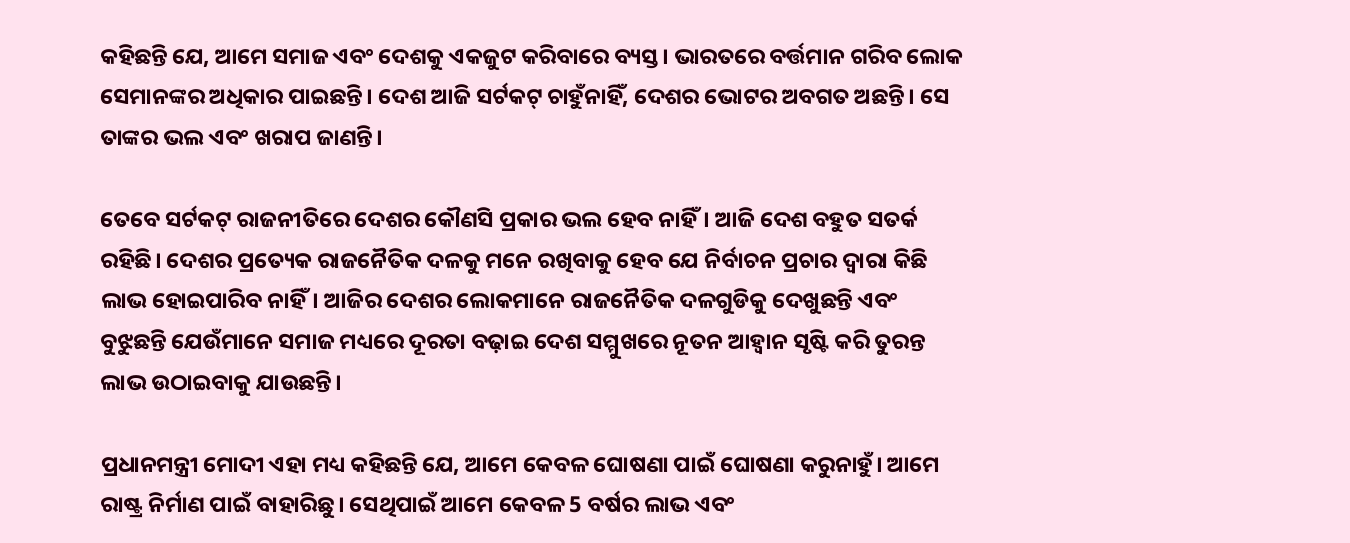କହିଛନ୍ତି ଯେ, ଆମେ ସମାଜ ଏବଂ ଦେଶକୁ ଏକଜୁଟ କରିବାରେ ବ୍ୟସ୍ତ। ଭାରତରେ ବର୍ତ୍ତମାନ ଗରିବ ଲୋକ ସେମାନଙ୍କର ଅଧିକାର ପାଇଛନ୍ତି। ଦେଶ ଆଜି ସର୍ଟକଟ୍ ଚାହୁଁନାହିଁ, ଦେଶର ଭୋଟର ଅବଗତ ଅଛନ୍ତି। ସେ ତାଙ୍କର ଭଲ ଏବଂ ଖରାପ ଜାଣନ୍ତି।

ତେବେ ସର୍ଟକଟ୍ ରାଜନୀତିରେ ଦେଶର କୌଣସି ପ୍ରକାର ଭଲ ହେବ ନାହିଁ। ଆଜି ଦେଶ ବହୁତ ସତର୍କ ରହିଛି। ଦେଶର ପ୍ରତ୍ୟେକ ରାଜନୈତିକ ଦଳକୁ ମନେ ରଖିବାକୁ ହେବ ଯେ ନିର୍ବାଚନ ପ୍ରଚାର ଦ୍ୱାରା କିଛି ଲାଭ ହୋଇପାରିବ ନାହିଁ। ଆଜିର ଦେଶର ଲୋକମାନେ ରାଜନୈତିକ ଦଳଗୁଡିକୁ ଦେଖୁଛନ୍ତି ଏବଂ ବୁଝୁଛନ୍ତି ଯେଉଁମାନେ ସମାଜ ମଧ୍ୟରେ ଦୂରତା ବଢ଼ାଇ ଦେଶ ସମ୍ମୁଖରେ ନୂତନ ଆହ୍ୱାନ ସୃଷ୍ଟି କରି ତୁରନ୍ତ ଲାଭ ଉଠାଇବାକୁ ଯାଉଛନ୍ତି।

ପ୍ରଧାନମନ୍ତ୍ରୀ ମୋଦୀ ଏହା ମଧ୍ୟ କହିଛନ୍ତି ଯେ, ଆମେ କେବଳ ଘୋଷଣା ପାଇଁ ଘୋଷଣା କରୁନାହୁଁ। ଆମେ ରାଷ୍ଟ୍ର ନିର୍ମାଣ ପାଇଁ ବାହାରିଛୁ। ସେଥିପାଇଁ ଆମେ କେବଳ 5 ବର୍ଷର ଲାଭ ଏବଂ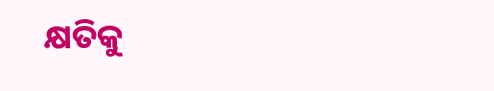କ୍ଷତିକୁ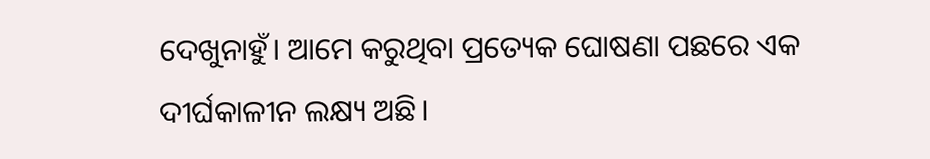ଦେଖୁନାହୁଁ। ଆମେ କରୁଥିବା ପ୍ରତ୍ୟେକ ଘୋଷଣା ପଛରେ ଏକ ଦୀର୍ଘକାଳୀନ ଲକ୍ଷ୍ୟ ଅଛି।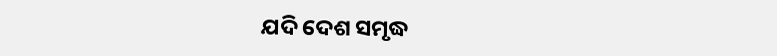ଯଦି ଦେଶ ସମୃଦ୍ଧ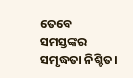ତେବେ ସମସ୍ତଙ୍କର ସମୃଦ୍ଧତା ନିଶ୍ଚିତ।